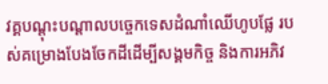វគ្គបណ្តុះបណ្តាលបច្ចេកទេសដំណាំឈើហូបផ្លែ របស់គម្រោងបែងចែកដីដើម្បីសង្គមកិច្ច និងការអភិវ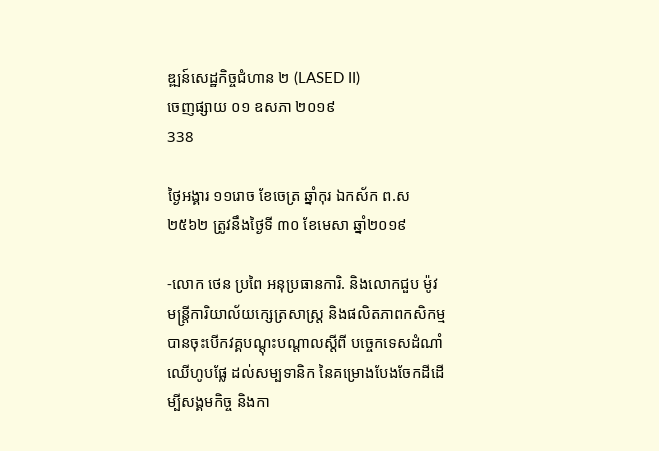ឌ្ឍន៍សេដ្ឋកិច្ចជំហាន ២ (LASED II)
ចេញផ្សាយ ០១ ឧសភា ២០១៩
338

ថ្ងៃអង្គារ ១១រោច ខែចេត្រ ឆ្នាំកុរ ឯកស័ក ព.ស ២៥៦២ ត្រូវនឹងថ្ងៃទី ៣០ ខែមេសា ឆ្នាំ២០១៩

-លោក ថេន ប្រពៃ អនុប្រធានការិ. និងលោកជួប ម៉ូវ មន្រ្តីការិយាល័យក្សេត្រសាស្រ្ត និងផលិតភាពកសិកម្ម បានចុះបើកវគ្គបណ្តុះបណ្តាលស្តីពី បចេ្ចកទេសដំណាំឈើហូបផ្លែ ដល់សម្បទានិក នៃគម្រោងបែងចែកដីដើម្បីសង្គមកិច្ច និងកា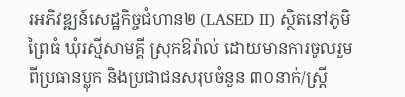រអភិវឌ្ឍន៍សេដ្ឋកិច្ចជំហាន២ (LASED II) ស្ថិតនៅភូមិព្រៃធំ ឃុំរស្មីសាមគ្គី ស្រុកឱរ៉ាល់ ដោយមានការចូលរួមពីប្រធានប្លុក និងប្រជាជនសរុបចំនួន ៣០នាក់/ស្រ្តី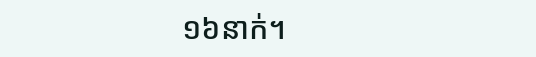១៦នាក់។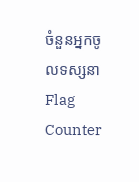ចំនួនអ្នកចូលទស្សនា
Flag Counter